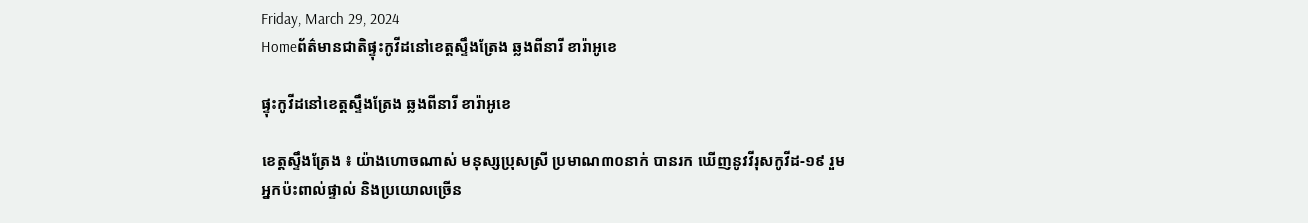Friday, March 29, 2024
Homeព័ត៌មានជាតិផ្ទុះកូវីដនៅខេត្តស្ទឹងត្រែង ឆ្លងពីនារី ខារ៉ាអូខេ

ផ្ទុះកូវីដនៅខេត្តស្ទឹងត្រែង ឆ្លងពីនារី ខារ៉ាអូខេ

ខេត្តស្ទឹងត្រែង ៖ យ៉ាងហោចណាស់ មនុស្សប្រុសស្រី ប្រមាណ៣០នាក់ បានរក ឃើញនូវវីរុសកូវីដ-១៩ រួមអ្នកប៉ះពាល់ផ្ទាល់ និងប្រយោលច្រើន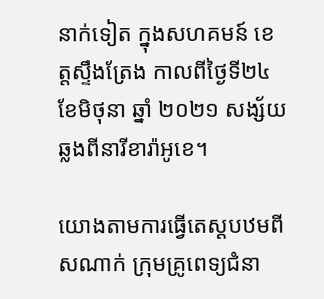នាក់ទៀត ក្នុងសហគមន៍ ខេត្តស្ទឹងត្រែង កាលពីថ្ងៃទី២៤ ខែមិថុនា ឆ្នាំ ២០២១ សង្ស័យឆ្លងពីនារីខារ៉ាអូខេ។

យោងតាមការធ្វើតេស្តបឋមពីសណាក់ ក្រុមគ្រូពេទ្យជំនា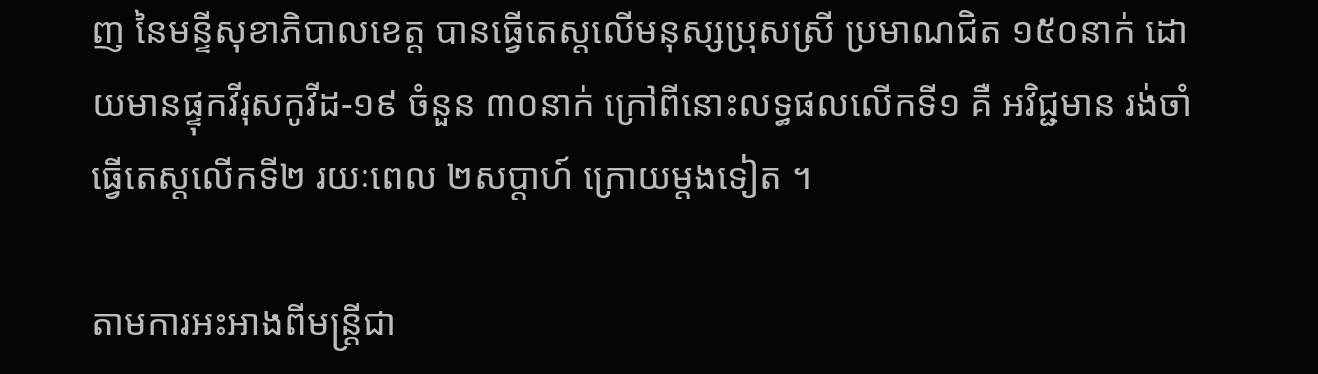ញ នៃមន្ទីសុខាភិបាលខេត្ត បានធ្វើតេស្តលើមនុស្សប្រុសស្រី ប្រមាណជិត ១៥០នាក់ ដោយមានផ្ទុកវីរុសកូវីដ-១៩ ចំនួន ៣០នាក់ ក្រៅពីនោះលទ្ធផលលើកទី១ គឺ អវិជ្ជមាន រង់ចាំធ្វើតេស្តលើកទី២ រយៈពេល ២សប្តាហ៍ ក្រោយម្តងទៀត ។

តាមការអះអាងពីមន្ត្រីជា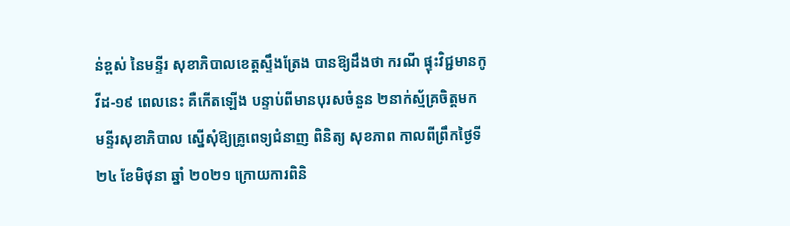ន់ខ្ពស់ នៃមន្ទីរ សុខាភិបាលខេត្តស្ទឹងត្រែង បានឱ្យដឹងថា ករណី ផ្ទុះវិជ្ជមានកូវីដ-១៩ ពេលនេះ គឺកើតឡើង បន្ទាប់ពីមានបុរសចំនួន ២នាក់ស្ម័គ្រចិត្តមក មន្ទីរសុខាភិបាល ស្នើសុំឱ្យគ្រូពេទ្យជំនាញ ពិនិត្យ សុខភាព កាលពីព្រឹកថ្ងៃទី២៤ ខែមិថុនា ឆ្នាំ ២០២១ ក្រោយការពិនិ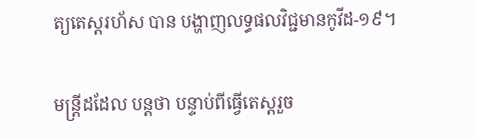ត្យតេស្តរហ័ស បាន បង្ហាញលទ្ធផលវិជ្ជមានកូវីដ-១៩។

មន្ត្រីដដែល បន្តថា បន្ទាប់ពីធ្វើតេស្តរួច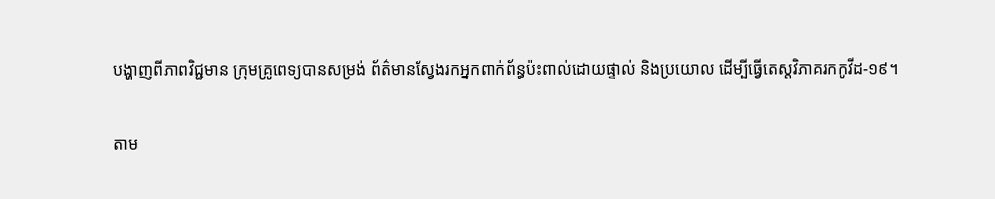បង្ហាញពីភាពវិជ្ជមាន ក្រុមគ្រូពេទ្យបានសម្រង់ ព័ត៌មានស្វែងរកអ្នកពាក់ព័ន្ធប៉ះពាល់ដោយផ្ទាល់ និងប្រយោល ដើម្បីធ្វើតេស្តវិភាគរកកូវីដ-១៩។

តាម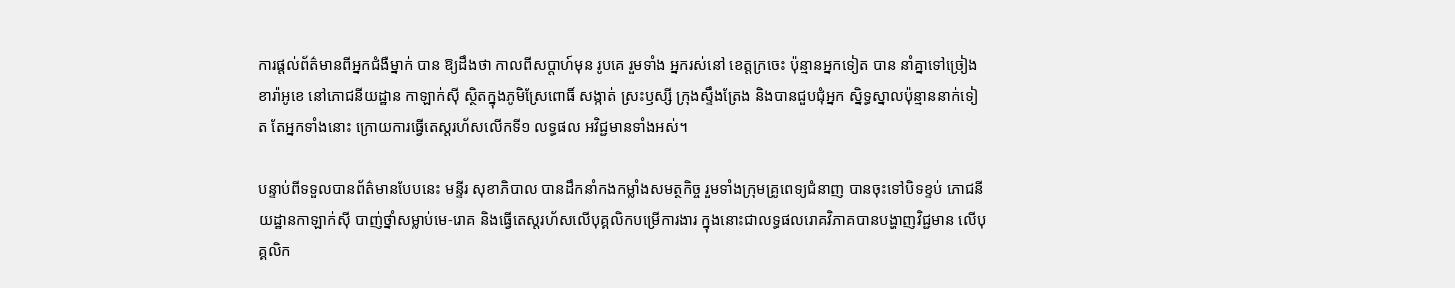ការផ្តល់ព័ត៌មានពីអ្នកជំងឺម្នាក់ បាន ឱ្យដឹងថា កាលពីសប្តាហ៍មុន រូបគេ រួមទាំង អ្នករស់នៅ ខេត្តក្រចេះ ប៉ុន្មានអ្នកទៀត បាន នាំគ្នាទៅច្រៀងខារ៉ាអូខេ នៅភោជនីយដ្ឋាន កាឡាក់ស៊ី ស្ថិតក្នុងភូមិស្រែពោធិ៍ សង្កាត់ ស្រះឫស្សី ក្រុងស្ទឹងត្រែង និងបានជួបជុំអ្នក ស្និទ្ធស្នាលប៉ុន្មាននាក់ទៀត តែអ្នកទាំងនោះ ក្រោយការធ្វើតេស្តរហ័សលើកទី១ លទ្ធផល អវិជ្ជមានទាំងអស់។

បន្ទាប់ពីទទួលបានព័ត៌មានបែបនេះ មន្ទីរ សុខាភិបាល បានដឹកនាំកងកម្លាំងសមត្ថកិច្ច រួមទាំងក្រុមគ្រូពេទ្យជំនាញ បានចុះទៅបិទខ្ទប់ ភោជនីយដ្ឋានកាឡាក់ស៊ី បាញ់ថ្នាំសម្លាប់មេ-រោគ និងធ្វើតេស្តរហ័សលើបុគ្គលិកបម្រើការងារ ក្នុងនោះជាលទ្ធផលរោគវិភាគបានបង្ហាញវិជ្ជមាន លើបុគ្គលិក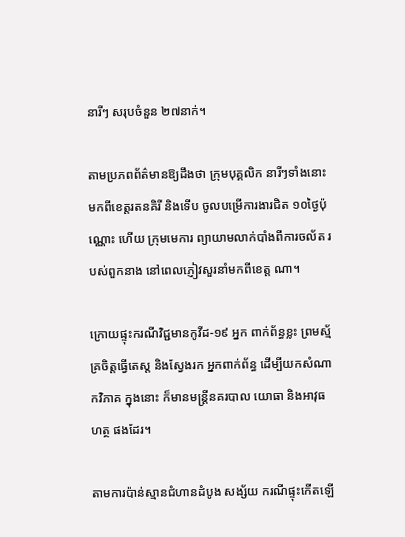នារីៗ សរុបចំនួន ២៧នាក់។

តាមប្រភពព័ត៌មានឱ្យដឹងថា ក្រុមបុគ្គលិក នារីៗទាំងនោះ មកពីខេត្តរតនគិរី និងទើប ចូលបម្រើការងារជិត ១០ថ្ងៃប៉ុណ្ណោះ ហើយ ក្រុមមេការ ព្យាយាមលាក់បាំងពីការចល័ត របស់ពួកនាង នៅពេលភ្ញៀវសួរនាំមកពីខេត្ត ណា។

ក្រោយផ្ទុះករណីវិជ្ជមានកូវីដ-១៩ អ្នក ពាក់ព័ន្ធខ្លះ ព្រមស្ម័គ្រចិត្តធ្វើតេស្ត និងស្វែងរក អ្នកពាក់ព័ន្ធ ដើម្បីយកសំណាកវិភាគ ក្នុងនោះ ក៏មានមន្ត្រីនគរបាល យោធា និងអាវុធហត្ថ ផងដែរ។

តាមការប៉ាន់ស្មានជំហានដំបូង សង្ស័យ ករណីផ្ទុះកើតឡើ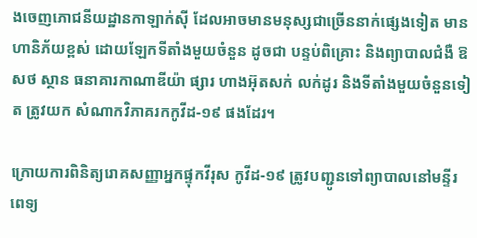ងចេញភោជនីយដ្ឋានកាឡាក់ស៊ី ដែលអាចមានមនុស្សជាច្រើននាក់ផ្សេងទៀត មានហានិភ័យខ្ពស់ ដោយឡែកទីតាំងមួយចំនួន ដូចជា បន្ទប់ពិគ្រោះ និងព្យាបាលជំងឺ ឱសថ ស្ថាន ធនាគារកាណាឌីយ៉ា ផ្សារ ហាងអ៊ុតសក់ លក់ដូរ និងទីតាំងមួយចំនួនទៀត ត្រូវយក សំណាកវិភាគរកកូវីដ-១៩ ផងដែរ។

ក្រោយការពិនិត្យរោគសញ្ញាអ្នកផ្ទុកវីរុស កូវីដ-១៩ ត្រូវបញ្ជូនទៅព្យាបាលនៅមន្ទីរពេទ្យ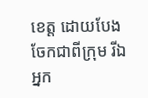ខេត្ត ដោយបែងចែកជាពីក្រុម រីឯអ្នក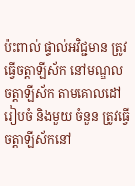ប៉ះពាល់ ផ្ទាល់អវិជ្ជមាន ត្រូវធ្វើចត្តាឡីស័ក នៅមណ្ឌល ចត្តាឡីស័ក តាមគោលដៅរៀបចំ និងមួយ ចំនួន ត្រូវធ្វើចត្តាឡីស័កនៅ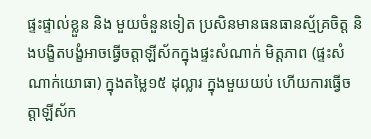ផ្ទះផ្ទាល់ខ្លួន និង មួយចំនួនទៀត ប្រសិនមានធនធានស្ម័គ្រចិត្ត និងបង្ខិតបង្ខំអាចធ្វើចត្តាឡីស័កក្នុងផ្ទះសំណាក់ មិត្តភាព (ផ្ទះសំណាក់យោធា) ក្នុងតម្លៃ១៥ ដុល្លារ ក្នុងមួយយប់ ហើយការធ្វើចត្តាឡីស័ក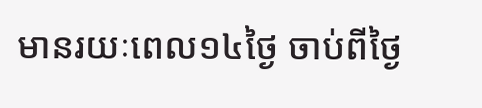មានរយៈពេល១៤ថ្ងៃ ចាប់ពីថ្ងៃ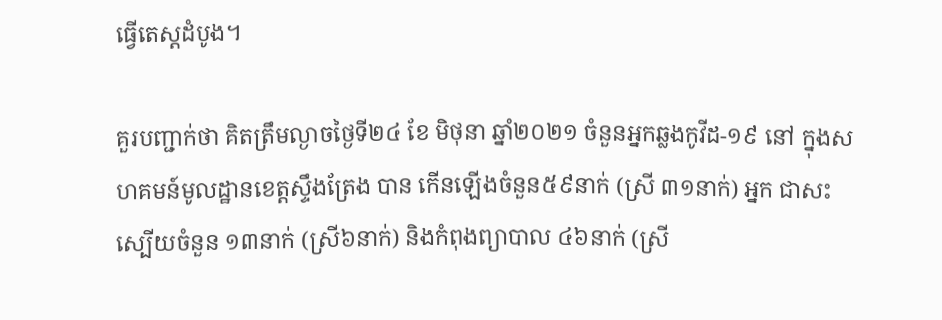ធ្វើតេស្តដំបូង។

គួរបញ្ជាក់ថា គិតត្រឹមល្ងាចថ្ងៃទី២៤ ខែ មិថុនា ឆ្នាំ២០២១ ចំនួនអ្នកឆ្លងកូវីដ-១៩ នៅ ក្នុងសហគមន៍មូលដ្ឋានខេត្តស្ទឹងត្រែង បាន កើនឡើងចំនួន៥៩នាក់ (ស្រី ៣១នាក់) អ្នក ជាសះស្បើយចំនួន ១៣នាក់ (ស្រី៦នាក់) និងកំពុងព្យាបាល ៤៦នាក់ (ស្រី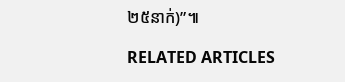២៥នាក់)”៕

RELATED ARTICLES